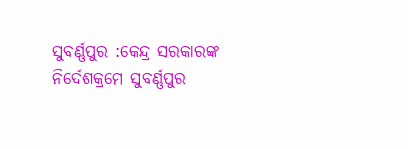ସୁବର୍ଣ୍ଣପୁର :କେନ୍ଦ୍ର ସରକାରଙ୍କ ନିର୍ଦେଶକ୍ରମେ ସୁବର୍ଣ୍ଣପୁର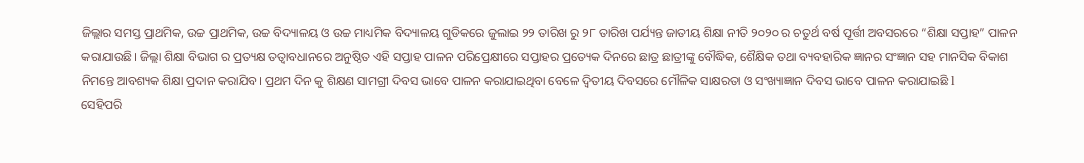ଜିଲ୍ଲାର ସମସ୍ତ ପ୍ରାଥମିକ, ଉଚ୍ଚ ପ୍ରାଥମିକ, ଉଚ୍ଚ ବିଦ୍ୟାଳୟ ଓ ଉଚ୍ଚ ମାଧ୍ୟମିକ ବିଦ୍ୟାଳୟ ଗୁଡିକରେ ଜୁଲାଇ ୨୨ ତାରିଖ ରୁ ୨୮ ତାରିଖ ପର୍ଯ୍ୟନ୍ତ ଜାତୀୟ ଶିକ୍ଷା ନୀତି ୨୦୨୦ ର ଚତୁର୍ଥ ବର୍ଷ ପୂର୍ତ୍ତୀ ଅବସରରେ “ଶିକ୍ଷା ସପ୍ତାହ” ପାଳନ କରାଯାଉଛି। ଜିଲ୍ଲା ଶିକ୍ଷା ବିଭାଗ ର ପ୍ରତ୍ୟକ୍ଷ ତତ୍ୱାବଧାନରେ ଅନୁଷ୍ଠିତ ଏହି ସପ୍ତାହ ପାଳନ ପରିପ୍ରେକ୍ଷୀରେ ସପ୍ତାହର ପ୍ରତ୍ୟେକ ଦିନରେ ଛାତ୍ର ଛାତ୍ରୀଙ୍କୁ ବୌଦ୍ଧିକ, ଶୈକ୍ଷିକ ତଥା ବ୍ୟବହାରିକ ଜ୍ଞାନର ସଂଜ୍ଞାନ ସହ ମାନସିକ ବିକାଶ ନିମନ୍ତେ ଆବଶ୍ୟକ ଶିକ୍ଷା ପ୍ରଦାନ କରାଯିବ। ପ୍ରଥମ ଦିନ କୁ ଶିକ୍ଷଣ ସାମଗ୍ରୀ ଦିବସ ଭାବେ ପାଳନ କରାଯାଇଥିବା ବେଳେ ଦ୍ଵିତୀୟ ଦିବସରେ ମୌଳିକ ସାକ୍ଷରତା ଓ ସଂଖ୍ୟାଜ୍ଞାନ ଦିବସ ଭାବେ ପାଳନ କରାଯାଇଛି l
ସେହିପରି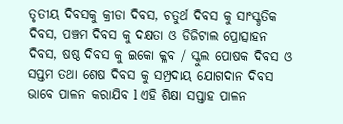ତୃତୀୟ ଦିବସକୁ କ୍ରୀଡା ଦିବସ, ଚତୁର୍ଥ ଦିବସ କୁ ସାଂସ୍କୃତିକ ଦିବସ, ପଞ୍ଚମ ଦିବସ କୁ ଦକ୍ଷତା ଓ ଡିଜିଟାଲ ପ୍ରୋତ୍ସାହନ ଦିବସ, ଷଷ୍ଠ ଦିବସ କୁ ଇକୋ କ୍ଳବ / ସ୍କୁଲ ପୋଷକ ଦିବସ ଓ ସପ୍ତମ ତଥା ଶେଷ ଦିବସ କୁ ସମ୍ପ୍ରଦାୟ ଯୋଗଦାନ ଦିବସ ଭାବେ ପାଳନ କରାଯିବ l ଏହି ଶିକ୍ଷା ସପ୍ତାହ ପାଳନ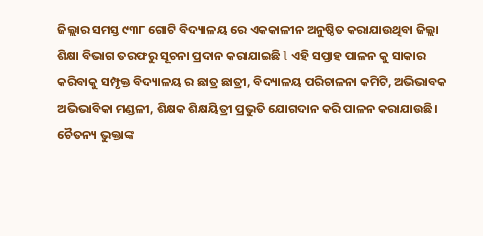ଜିଲ୍ଲାର ସମସ୍ତ ୯୩୮ ଗୋଟି ବିଦ୍ୟାଳୟ ରେ ଏକକାଳୀନ ଅନୁଷ୍ଠିତ କରାଯାଉଥିବା ଜିଲ୍ଲା ଶିକ୍ଷା ବିଭାଗ ତରଫରୁ ସୂଚନା ପ୍ରଦାନ କରାଯାଇଛି l ଏହି ସପ୍ତାହ ପାଳନ କୁ ସାକାର କରିବାକୁ ସମ୍ପୃକ୍ତ ବିଦ୍ୟାଳୟ ର ଛାତ୍ର ଛାତ୍ରୀ, ବିଦ୍ୟାଳୟ ପରିଚାଳନା କମିଟି, ଅଭିଭାବକ ଅଭିଭାବିକା ମଣ୍ଡଳୀ, ଶିକ୍ଷକ ଶିକ୍ଷୟିତ୍ରୀ ପ୍ରଭୁତି ଯୋଗଦାନ କରି ପାଳନ କରାଯାଉଛି।
ଚୈତନ୍ୟ ଭୁକ୍ତାଙ୍କ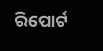ରିପୋର୍ଟ